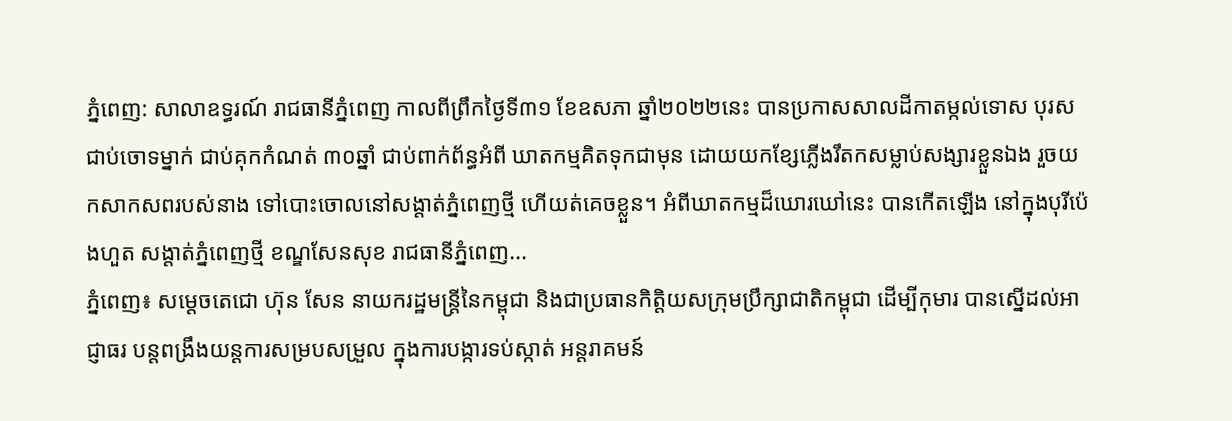ភ្នំពេញ: សាលាឧទ្ធរណ៍ រាជធានីភ្នំពេញ កាលពីព្រឹកថ្ងៃទី៣១ ខែឧសភា ឆ្នាំ២០២២នេះ បានប្រកាសសាលដីកាតម្កល់ទោស បុរសជាប់ចោទម្នាក់ ជាប់គុកកំណត់ ៣០ឆ្នាំ ជាប់ពាក់ព័ន្ធអំពី ឃាតកម្មគិតទុកជាមុន ដោយយកខ្សែភ្លើងរឹតកសម្លាប់សង្សារខ្លួនឯង រួចយកសាកសពរបស់នាង ទៅបោះចោលនៅសង្តាត់ភ្នំពេញថ្មី ហើយត់គេចខ្លួន។ អំពីឃាតកម្មដ៏ឃោរឃៅនេះ បានកើតឡើង នៅក្នុងបុរីប៉េងហួត សង្តាត់ភ្នំពេញថ្មី ខណ្ឌសែនសុខ រាជធានីភ្នំពេញ...
ភ្នំពេញ៖ សម្តេចតេជោ ហ៊ុន សែន នាយករដ្ឋមន្ត្រីនៃកម្ពុជា និងជាប្រធានកិត្តិយសក្រុមប្រឹក្សាជាតិកម្ពុជា ដើម្បីកុមារ បានស្នើដល់អាជ្ញាធរ បន្ដពង្រឹងយន្ដការសម្របសម្រួល ក្នុងការបង្ការទប់ស្កាត់ អន្ដរាគមន៍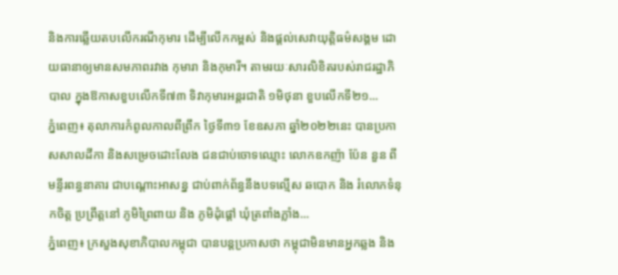និងការឆ្លើយតបលើករណីកុមារ ដើម្បីលើកកម្ពស់ និងផ្ដល់សេវាយុត្តិធម៌សង្គម ដោយធានាឲ្យមានសមភាពរវាង កុមារា និងកុមារី។ តាមរយៈសារលិខិតរបស់រាជរដ្ឋាភិបាល ក្នុងឱកាសខួបលើកទី៧៣ ទិវាកុមារអន្ដរជាតិ ១មិថុនា ខួបលើកទី២១...
ភ្នំពេញ៖ តុលាការកំពូលកាលពីព្រឹក ថ្ងៃទី៣១ ខែឧសភា ឆ្នាំ២០២២នេះ បានប្រកាសសាលដីកា និងសម្រេចដោះលែង ជនជាប់ចោទឈ្មោះ លោកឧកញ៉ា ប៉ែន នួន ពីមន្ទីរពន្ធនាគារ ជាបណ្ដោះអាសន្ន ជាប់ពាក់ព័ន្ធនឹងបទល្មើស ឆបោក និង រំលោភទំនុកចិត្ត ប្រព្រឹត្តនៅ ភូមិព្រៃពាយ និង ភូមិដុំផ្តៅ ឃុំត្រពាំងភ្លាំង...
ភ្នំពេញ៖ ក្រសួងសុខាភិបាលកម្ពុជា បានបន្តប្រកាសថា កម្ពុជាមិនមានអ្នកឆ្លង និង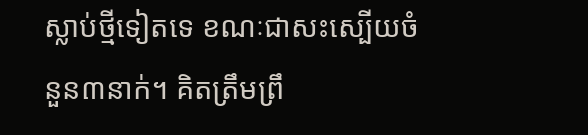ស្លាប់ថ្មីទៀតទេ ខណៈជាសះស្បើយចំនួន៣នាក់។ គិតត្រឹមព្រឹ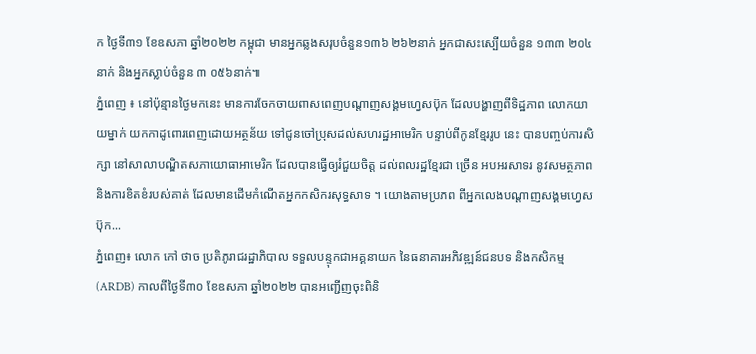ក ថ្ងៃទី៣១ ខែឧសភា ឆ្នាំ២០២២ កម្ពុជា មានអ្នកឆ្លងសរុបចំនួន១៣៦ ២៦២នាក់ អ្នកជាសះស្បើយចំនួន ១៣៣ ២០៤នាក់ និងអ្នកស្លាប់ចំនួន ៣ ០៥៦នាក់៕
ភ្នំពេញ ៖ នៅប៉ុន្មានថ្ងៃមកនេះ មានការចែកចាយពាសពេញបណ្តាញសង្គមហ្វេសប៊ុក ដែលបង្ហាញពីទិដ្ឋភាព លោកយាយម្នាក់ យកកាដូពោរពេញដោយអត្ថន័យ ទៅជូនចៅប្រុសដល់សហរដ្ឋអាមេរិក បន្ទាប់ពីកូនខ្មែររូប នេះ បានបញ្ចប់ការសិក្សា នៅសាលាបណ្ឌិតសភាយោធាអាមេរិក ដែលបានធ្វើឲ្យរំជួយចិត្ត ដល់ពលរដ្ឋខ្មែរជា ច្រើន អបអរសាទរ នូវសមត្ថភាព និងការខិតខំរបស់គាត់ ដែលមានដើមកំណើតអ្នកកសិករសុទ្ធសាទ ។ យោងតាមប្រភព ពីអ្នកលេងបណ្តាញសង្គមហ្វេសប៊ុក...
ភ្នំពេញ៖ លោក កៅ ថាច ប្រតិភូរាជរដ្ឋាភិបាល ទទួលបន្ទុកជាអគ្គនាយក នៃធនាគារអភិវឌ្ឍន៍ជនបទ និងកសិកម្ម (ARDB) កាលពីថ្ងៃទី៣០ ខែឧសភា ឆ្នាំ២០២២ បានអញ្ជើញចុះពិនិ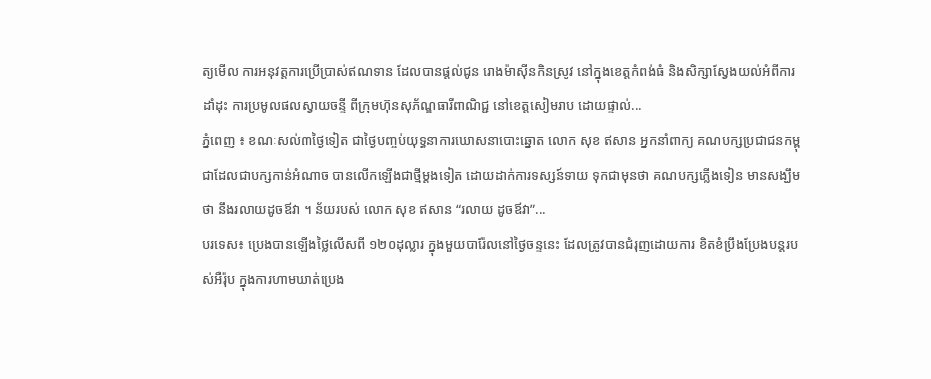ត្យមើល ការអនុវត្តការប្រើប្រាស់ឥណទាន ដែលបានផ្តល់ជូន រោងម៉ាស៊ីនកិនស្រូវ នៅក្នុងខេត្តកំពង់ធំ និងសិក្សាស្វែងយល់អំពីការដាំដុះ ការប្រមូលផលស្វាយចន្ទី ពីក្រុមហ៊ុនសុភ័ណ្ឌធារីពាណិជ្ជ នៅខេត្តសៀមរាប ដោយផ្ទាល់...
ភ្នំពេញ ៖ ខណៈសល់៣ថ្ងៃទៀត ជាថ្ងៃបញ្ចប់យុទ្ធនាការឃោសនាបោះឆ្នោត លោក សុខ ឥសាន អ្នកនាំពាក្យ គណបក្សប្រជាជនកម្ពុជាដែលជាបក្សកាន់អំណាច បានលើកឡើងជាថ្មីម្តងទៀត ដោយដាក់ការទស្សន៍ទាយ ទុកជាមុនថា គណបក្សភ្លើងទៀន មានសង្ឃឹមថា នឹងរលាយដូចឪវា ។ ន័យរបស់ លោក សុខ ឥសាន “រលាយ ដូចឪវា”...
បរទេស៖ ប្រេងបានឡើងថ្លៃលើសពី ១២០ដុល្លារ ក្នុងមួយបារ៉ែលនៅថ្ងៃចន្ទនេះ ដែលត្រូវបានជំរុញដោយការ ខិតខំប្រឹងប្រែងបន្តរបស់អឺរ៉ុប ក្នុងការហាមឃាត់ប្រេង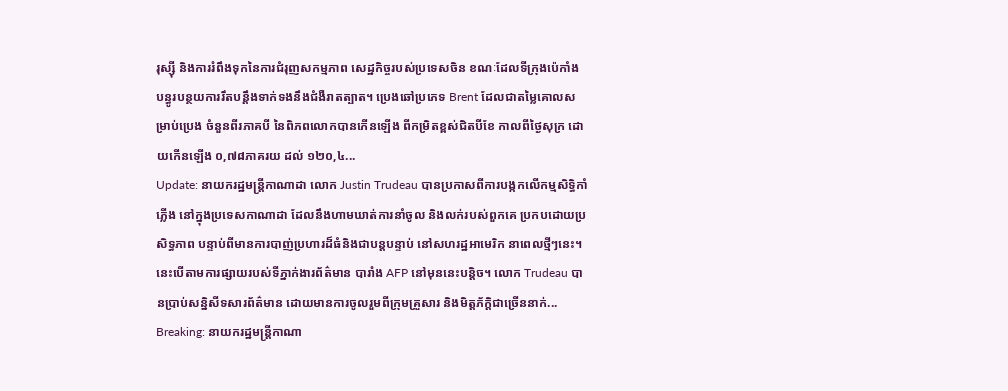រុស្ស៊ី និងការរំពឹងទុកនៃការជំរុញសកម្មភាព សេដ្ឋកិច្ចរបស់ប្រទេសចិន ខណៈដែលទីក្រុងប៉េកាំង បន្ធូរបន្ថយការរឹតបន្តឹងទាក់ទងនឹងជំងឺរាតត្បាត។ ប្រេងឆៅប្រភេទ Brent ដែលជាតម្លៃគោលសម្រាប់ប្រេង ចំនួនពីរភាគបី នៃពិភពលោកបានកើនឡើង ពីកម្រិតខ្ពស់ជិតបីខែ កាលពីថ្ងៃសុក្រ ដោយកើនឡើង ០,៧៨ភាគរយ ដល់ ១២០,៤...
Update: នាយករដ្ឋមន្រ្តីកាណាដា លោក Justin Trudeau បានប្រកាសពីការបង្កកលើកម្មសិទ្ធិកាំភ្លើង នៅក្នុងប្រទេសកាណាដា ដែលនឹងហាមឃាត់ការនាំចូល និងលក់របស់ពួកគេ ប្រកបដោយប្រសិទ្ធភាព បន្ទាប់ពីមានការបាញ់ប្រហារដ៏ធំនិងជាបន្តបន្ទាប់ នៅសហរដ្ឋអាមេរិក នាពេលថ្មីៗនេះ។ នេះបើតាមការផ្សាយរបស់ទីភ្នាក់ងារព័ត៌មាន បារាំង AFP នៅមុននេះបន្តិច។ លោក Trudeau បានប្រាប់សន្និសីទសារព័ត៌មាន ដោយមានការចូលរួមពីក្រុមគ្រួសារ និងមិត្តភ័ក្តិជាច្រើននាក់...
Breaking: នាយករដ្ឋមន្រ្តីកាណា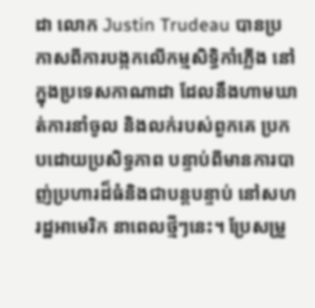ដា លោក Justin Trudeau បានប្រកាសពីការបង្កកលើកម្មសិទ្ធិកាំភ្លើង នៅក្នុងប្រទេសកាណាដា ដែលនឹងហាមឃាត់ការនាំចូល និងលក់របស់ពួកគេ ប្រកបដោយប្រសិទ្ធភាព បន្ទាប់ពីមានការបាញ់ប្រហារដ៏ធំនិងជាបន្តបន្ទាប់ នៅសហរដ្ឋអាមេរិក នាពេលថ្មីៗនេះ។ ប្រែសម្រួ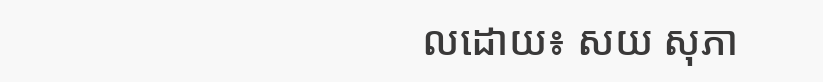លដោយ៖ សយ សុភា